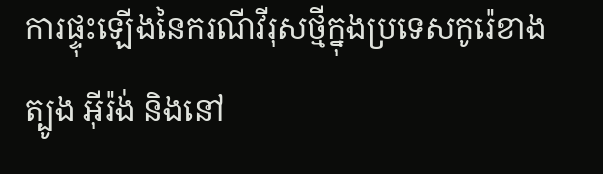ការផ្ទុះឡើងនៃករណីវីរុសថ្មីក្នុងប្រទេសកូរ៉េខាងត្បូង អ៊ីរ៉ង់ និងនៅ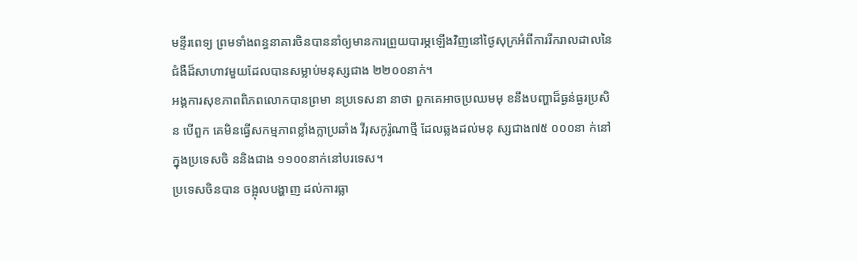មន្ទីរពេទ្យ ព្រមទាំងពន្ធនាគារចិនបាននាំឲ្យមានការព្រួយបារម្ភឡើងវិញនៅថ្ងៃសុក្រអំពីការរីករាលដាលនៃជំងឺដ៏សាហាវមួយដែលបានសម្លាប់មនុស្សជាង ២២០០នាក់។
អង្គការសុខភាពពិភពលោកបានព្រមា នប្រទេសនា នាថា ពួកគេអាចប្រឈមមុ ខនឹងបញ្ហាដ៏ធ្ងន់ធ្ងរប្រសិន បើពួក គេមិនធ្វើសកម្មភាពខ្លាំងក្លាប្រឆាំង វីរុសកូរ៉ូណាថ្មី ដែលឆ្លងដល់មនុ ស្សជាង៧៥ ០០០នា ក់នៅក្នុងប្រទេសចិ ននិងជាង ១១០០នាក់នៅបរទេស។
ប្រទេសចិនបាន ចង្អុលបង្ហាញ ដល់ការធ្លា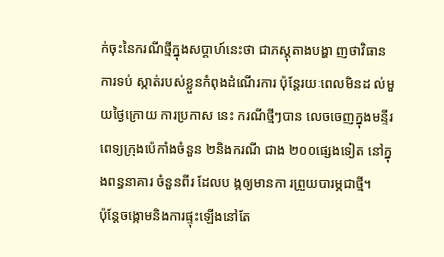ក់ចុះនៃករណីថ្មីក្នុងសប្តាហ៍នេះថា ជាភស្តុតាងបង្ហា ញថាវិធាន ការទប់ ស្កាត់របស់ខ្លួនកំពុងដំណើរការ ប៉ុន្តែរយៈពេលមិនដ ល់មួយថ្ងៃក្រោយ ការប្រកាស នេះ ករណីថ្មីៗបាន លេចចេញក្នុងមន្ទីរ ពេទ្យក្រុងប៉េកាំងចំនួន ២និងករណី ជាង ២០០ផ្សេងទៀត នៅក្នុងពន្ធនាគារ ចំនួនពីរ ដែលប ង្កឲ្យមានកា រព្រួយបារម្ភជាថ្មី។
ប៉ុន្តែចង្កោមនិងការផ្ទុះឡើងនៅតែ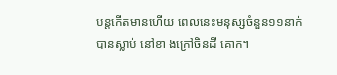បន្តកើតមានហើយ ពេលនេះមនុស្សចំនួន១១នាក់បានស្លាប់ នៅខា ងក្រៅចិនដី គោក។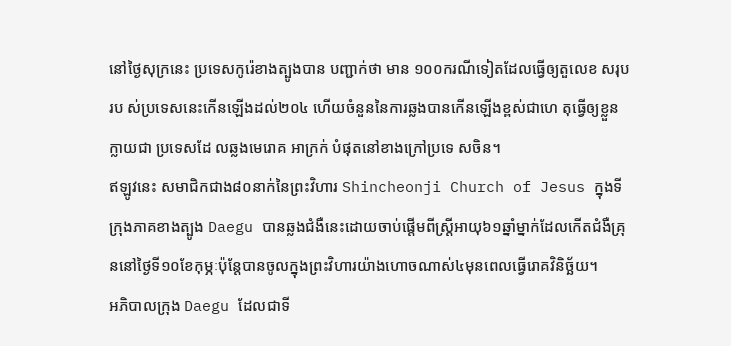នៅថ្ងៃសុក្រនេះ ប្រទេសកូរ៉េខាងត្បូងបាន បញ្ជាក់ថា មាន ១០០ករណីទៀតដែលធ្វើឲ្យតួលេខ សរុបរប ស់ប្រទេសនេះកើនឡើងដល់២០៤ ហើយចំនួននៃការឆ្លងបានកើនឡើងខ្ពស់ជាហេ តុធ្វើឲ្យខ្លួនក្លាយជា ប្រទេសដែ លឆ្លងមេរោគ អាក្រក់ បំផុតនៅខាងក្រៅប្រទេ សចិន។
ឥឡូវនេះ សមាជិកជាង៨០នាក់នៃព្រះវិហារ Shincheonji Church of Jesus ក្នុងទីក្រុងភាគខាងត្បូង Daegu បានឆ្លងជំងឺនេះដោយចាប់ផ្តើមពីស្ត្រីអាយុ៦១ឆ្នាំម្នាក់ដែលកើតជំងឺគ្រុននៅថ្ងៃទី១០ខែកុម្ភៈប៉ុន្តែបានចូលក្នុងព្រះវិហារយ៉ាងហោចណាស់៤មុនពេលធ្វើរោគវិនិច្ឆ័យ។
អភិបាលក្រុង Daegu ដែលជាទី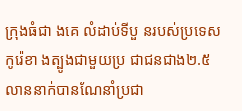ក្រុងធំជា ងគេ លំដាប់ទីបួ នរបស់ប្រទេសកូរ៉េខា ងត្បូងជាមួយប្រ ជាជនជាង២.៥លាននាក់បានណែនាំប្រជា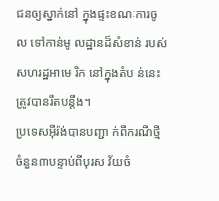ជនឲ្យស្នាក់នៅ ក្នុងផ្ទះខណៈការចូល ទៅកាន់មូ លដ្ឋានដ៏សំខាន់ របស់សហរដ្ឋអាមេ រិក នៅក្នុងតំប ន់នេះត្រូវបានរឹតបន្តឹង។
ប្រទេសអ៊ីរ៉ង់បានបញ្ជា ក់ពីករណីថ្មីចំនួន៣បន្ទាប់ពីបុរស វ័យចំ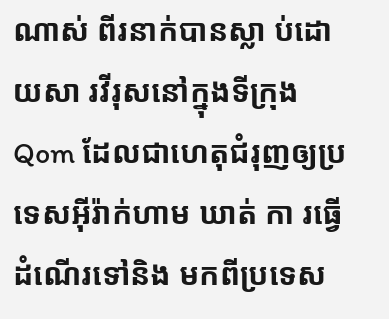ណាស់ ពីរនាក់បានស្លា ប់ដោយសា រវីរុសនៅក្នុងទីក្រុង Qom ដែលជាហេតុជំរុញឲ្យប្រទេសអ៊ីរ៉ាក់ហាម ឃាត់ កា រធ្វើដំណើរទៅនិង មកពីប្រទេស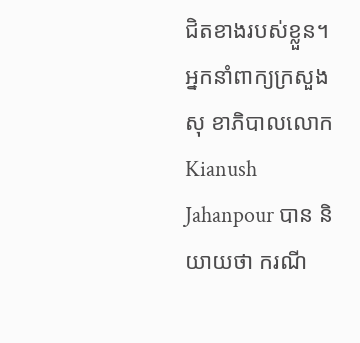ជិតខាងរបស់ខ្លួន។
អ្នកនាំពាក្យក្រសួងសុ ខាភិបាលលោក Kianush Jahanpour បាន និយាយថា ករណី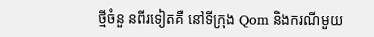ថ្មីចំនួ នពីរទៀតគឺ នៅទីក្រុង Qom និងករណីមួយ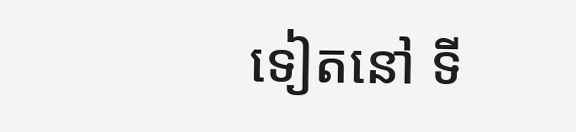ទៀតនៅ ទី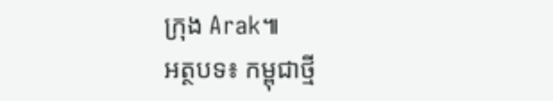ក្រុង Arak៕
អត្ថបទ៖ កម្ពុជាថ្មី